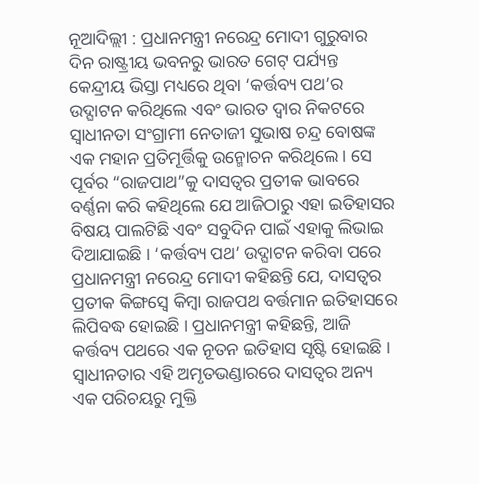ନୂଆଦିଲ୍ଲୀ : ପ୍ରଧାନମନ୍ତ୍ରୀ ନରେନ୍ଦ୍ର ମୋଦୀ ଗୁରୁବାର ଦିନ ରାଷ୍ଟ୍ରୀୟ ଭବନରୁ ଭାରତ ଗେଟ୍ ପର୍ଯ୍ୟନ୍ତ କେନ୍ଦ୍ରୀୟ ଭିସ୍ତା ମଧ୍ୟରେ ଥିବା ‘କର୍ତ୍ତବ୍ୟ ପଥ’ର ଉଦ୍ଘାଟନ କରିଥିଲେ ଏବଂ ଭାରତ ଦ୍ୱାର ନିକଟରେ ସ୍ୱାଧୀନତା ସଂଗ୍ରାମୀ ନେତାଜୀ ସୁଭାଷ ଚନ୍ଦ୍ର ବୋଷଙ୍କ ଏକ ମହାନ ପ୍ରତିମୂର୍ତ୍ତିକୁ ଉନ୍ମୋଚନ କରିଥିଲେ । ସେ ପୂର୍ବର “ରାଜପାଥ”କୁ ଦାସତ୍ୱର ପ୍ରତୀକ ଭାବରେ ବର୍ଣ୍ଣନା କରି କହିଥିଲେ ଯେ ଆଜିଠାରୁ ଏହା ଇତିହାସର ବିଷୟ ପାଲଟିଛି ଏବଂ ସବୁଦିନ ପାଇଁ ଏହାକୁ ଲିଭାଇ ଦିଆଯାଇଛି । ‘କର୍ତ୍ତବ୍ୟ ପଥ’ ଉଦ୍ଘାଟନ କରିବା ପରେ ପ୍ରଧାନମନ୍ତ୍ରୀ ନରେନ୍ଦ୍ର ମୋଦୀ କହିଛନ୍ତି ଯେ, ଦାସତ୍ୱର ପ୍ରତୀକ କିଙ୍ଗସ୍ୱେ କିମ୍ବା ରାଜପଥ ବର୍ତ୍ତମାନ ଇତିହାସରେ ଲିପିବଦ୍ଧ ହୋଇଛି । ପ୍ରଧାନମନ୍ତ୍ରୀ କହିଛନ୍ତି, ଆଜି କର୍ତ୍ତବ୍ୟ ପଥରେ ଏକ ନୂତନ ଇତିହାସ ସୃଷ୍ଟି ହୋଇଛି । ସ୍ୱାଧୀନତାର ଏହି ଅମୃତଭଣ୍ଡାରରେ ଦାସତ୍ୱର ଅନ୍ୟ ଏକ ପରିଚୟରୁ ମୁକ୍ତି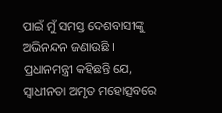ପାଇଁ ମୁଁ ସମସ୍ତ ଦେଶବାସୀଙ୍କୁ ଅଭିନନ୍ଦନ ଜଣାଉଛି ।
ପ୍ରଧାନମନ୍ତ୍ରୀ କହିଛନ୍ତି ଯେ, ସ୍ୱାଧୀନତା ଅମୃତ ମହୋତ୍ସବରେ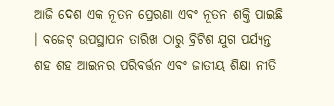ଆଜି ଦେଶ ଏକ ନୂତନ ପ୍ରେରଣା ଏବଂ ନୂତନ ଶକ୍ତି ପାଇଛି । ବଜେଟ୍ ଉପସ୍ଥାପନ ତାରିଖ ଠାରୁ ବ୍ରିଟିଶ ଯୁଗ ପର୍ଯ୍ୟନ୍ତ ଶହ ଶହ ଆଇନର ପରିବର୍ତ୍ତନ ଏବଂ ଜାତୀୟ ଶିକ୍ଷା ନୀତି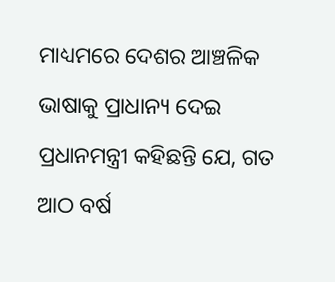ମାଧ୍ୟମରେ ଦେଶର ଆଞ୍ଚଳିକ ଭାଷାକୁ ପ୍ରାଧାନ୍ୟ ଦେଇ ପ୍ରଧାନମନ୍ତ୍ରୀ କହିଛନ୍ତି ଯେ, ଗତ ଆଠ ବର୍ଷ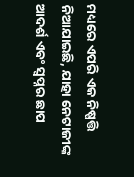ମଧ୍ୟରେ ଏପରି ଏକ ନିଷ୍ପତ୍ତି ନିଆଯାଇଛି, ଯାହା ନେଟାଜୀଙ୍କ ଆଦର୍ଶ ଏବଂ ସ୍ୱପ୍ନର ଛାପ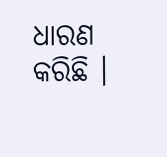ଧାରଣ କରିଛି ।